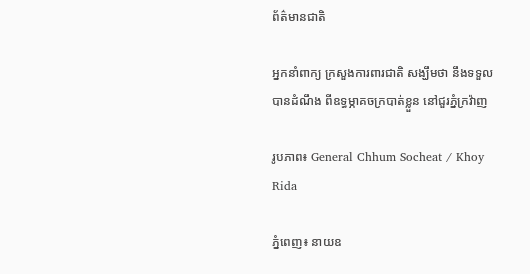ព័ត៌មានជាតិ

អ្នកនាំពាក្យ ក្រសួងការពារជាតិ សង្ឃឹមថា នឹងទទួលបានដំណឹង ពីឧទ្ធម្ភាគចក្របាត់ខ្លួន នៅជួរភ្នំក្រវ៉ាញ

រូបភាព៖ General Chhum Socheat / Khoy Rida

ភ្នំពេញ៖ នាយឧ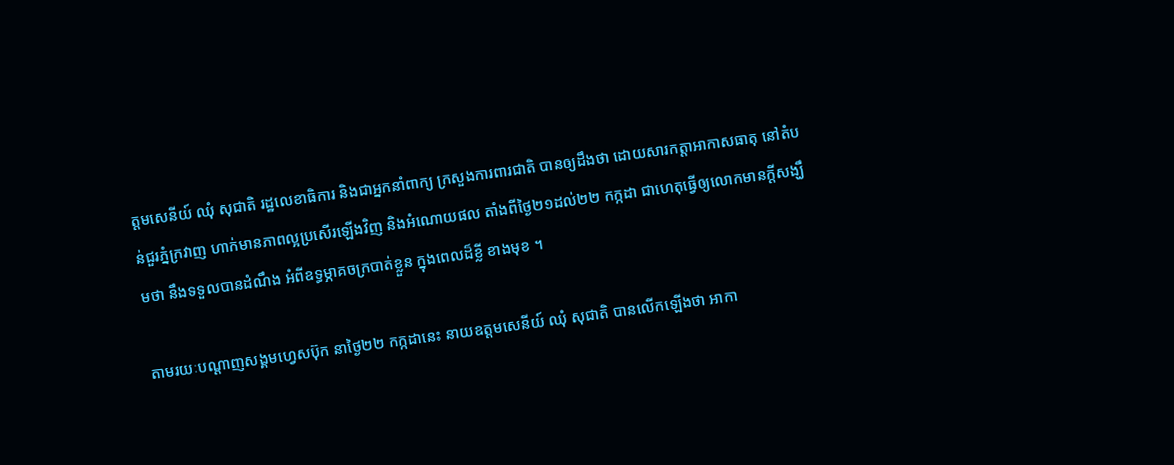ត្តមសេនីយ៍ ឈុំ សុជាតិ រដ្ឋលេខាធិការ និងជាអ្នកនាំពាក្យ ក្រសួងការពារជាតិ បានឲ្យដឹងថា ដោយសារកត្តាអាកាសធាតុ នៅតំបន់ជួរភ្នំក្រវាញ ហាក់មានភាពល្អប្រសើរឡើងវិញ និងអំណោយផល តាំងពីថ្ងៃ២១ដល់២២ កក្កដា ជាហេតុធ្វើឲ្យលោកមានក្តីសង្ឃឹមថា នឹងទទួលបានដំណឹង អំពីឧទ្ធម្ភាគចក្របាត់ខ្លួន ក្នុងពេលដ៏ខ្លី ខាងមុខ ។

តាមរយៈបណ្ដាញសង្គមហ្វេសប៊ុក នាថ្ងៃ២២ កក្កដានេះ នាយឧត្តមសេនីយ៍ ឈុំ សុជាតិ បានលើកឡើងថា អាកា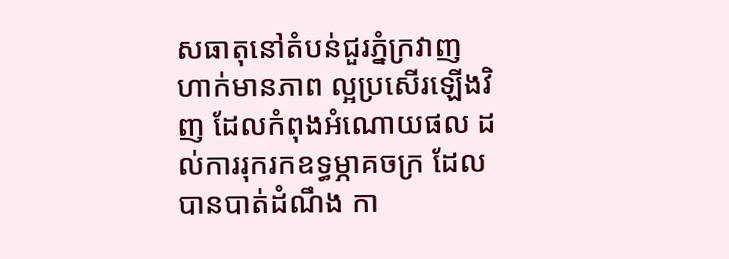សធាតុនៅតំបន់ជួរភ្នំក្រវាញ ហាក់មានភាព ល្អប្រសើរឡើងវិញ ដែលកំពុងអំណោយផល ដល់ការរុករកឧទ្ធម្ភាគចក្រ ដែលបានបាត់ដំណឹង កា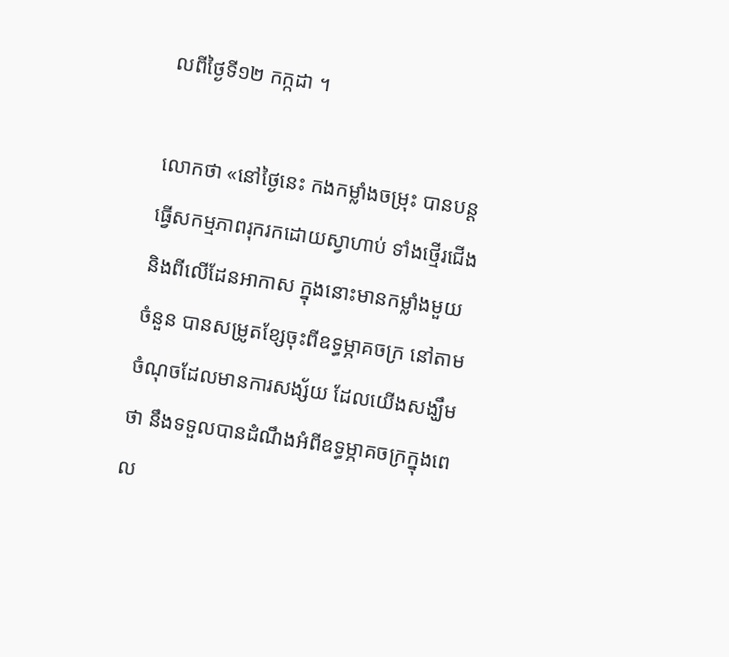លពីថ្ងៃទី១២ កក្កដា ។

លោកថា «នៅថ្ងៃនេះ កងកម្លាំងចម្រុះ បានបន្តធ្វើសកម្មភាពរុករកដោយស្វាហាប់ ទាំងថ្មើរជើង និងពីលើដែនអាកាស ក្នុងនោះមានកម្លាំងមួយចំនួន បានសម្រូតខ្សែចុះពីឧទ្ធម្ភាគចក្រ នៅតាមចំណុចដែលមានការសង្ស័យ ដែលយើងសង្ឃឹមថា នឹងទទួលបានដំណឹងអំពីឧទ្ធម្ភាគចក្រក្នុងពេល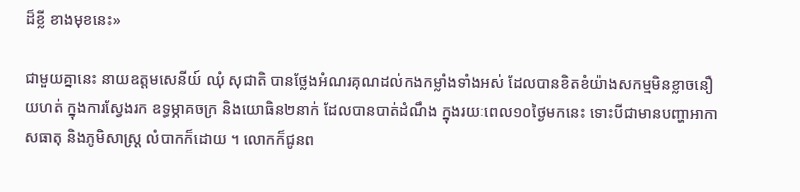ដ៏ខ្លី ខាងមុខនេះ»

ជាមួយគ្នានេះ នាយឧត្តមសេនីយ៍ ឈុំ សុជាតិ បានថ្លែងអំណរគុណដល់កងកម្លាំងទាំងអស់ ដែលបានខិតខំយ៉ាងសកម្មមិនខ្លាចនឿយហត់ ក្នុងការស្វែងរក ឧទ្ធម្ភាគចក្រ និងយោធិន២នាក់ ដែលបានបាត់ដំណឹង ក្នុងរយៈពេល១០ថ្ងៃមកនេះ ទោះបីជាមានបញ្ហាអាកាសធាតុ និងភូមិសាស្ត្រ លំបាកក៏ដោយ ។ លោកក៏ជូនព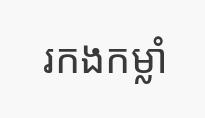រកងកម្លាំ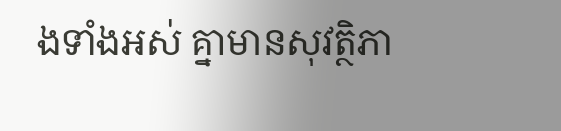ងទាំងអស់ គ្នាមានសុវត្ថិភា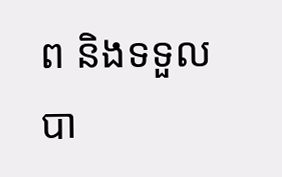ព និងទទួលបា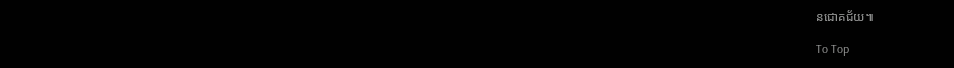នជោគជ័យ៕

To Top